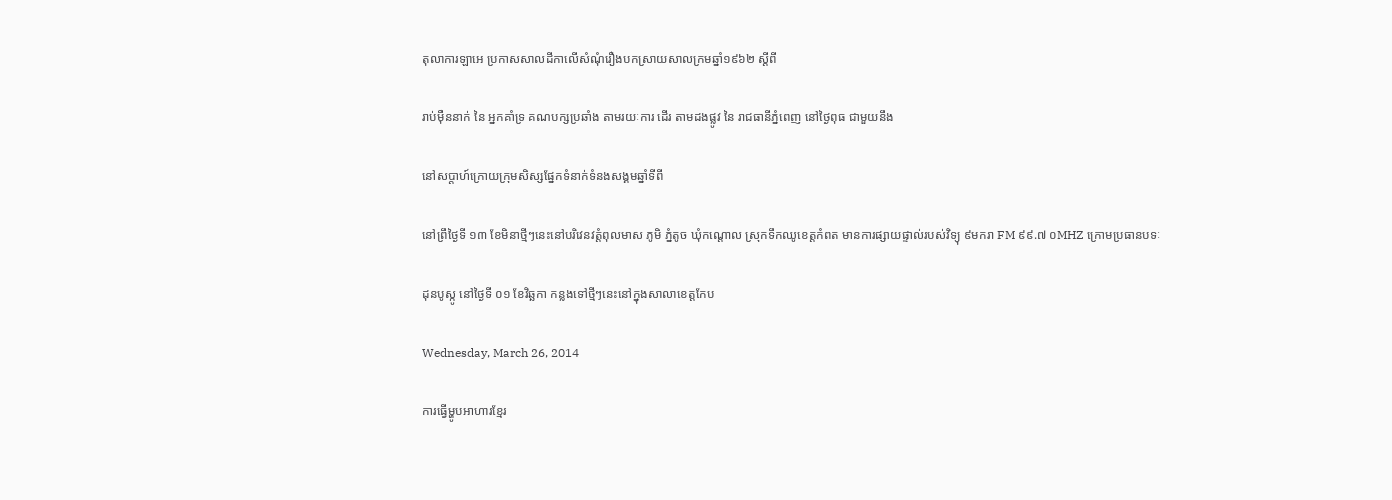តុលាការឡាអេ ប្រកាសសាលដីកាលើសំណុំរឿងបកស្រាយសាលក្រមឆ្នាំ១៩៦២ ស្ដីពី

រាប់ម៉ឺននាក់ នៃ អ្នកគាំទ្រ គណបក្សប្រឆាំង តាមរយៈការ ដើរ តាមដងផ្លូវ នៃ រាជធានីភ្នំពេញ នៅថ្ងៃពុធ ជាមួយនឹង

នៅសប្តាហ៍ក្រោយក្រុមសិស្សផ្នែកទំនាក់ទំនងសង្គមឆ្នាំទីពី

នៅព្រឹថ្ងៃទី ១៣ ខែមិនាថ្មីៗនេះនៅបរិវេនវត្តំពុលមាស ភូមិ ភ្នំតូច ឃុំកណ្តោល ស្រុកទឹកឈូខេត្តកំពត មានការផ្សាយផ្ទាល់របស់វិទ្យុ ៩មករា FM ៩៩.៧ ០MHZ ក្រោមប្រធានបទៈ

ដុនបូស្កូ នៅថ្ងៃទី ០១ ខែវិឆ្ឆកា កន្លងទៅថ្មីៗនេះនៅក្នុងសាលាខេត្តកែប

Wednesday, March 26, 2014

ការធ្វើម្ហូបអាហារខ្មែរ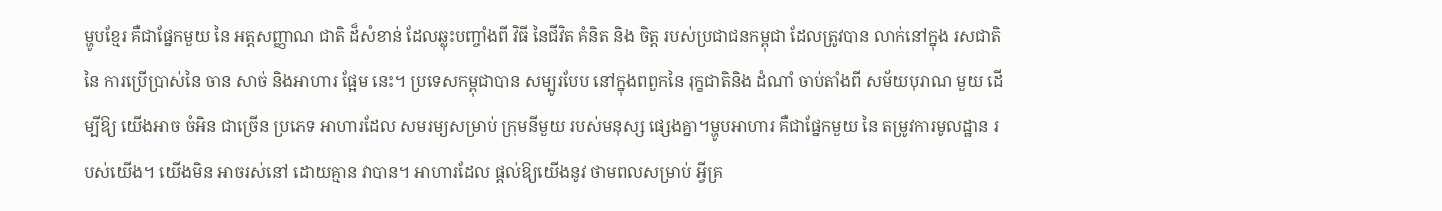ម្ហូបខ្មែរ គឺជាផ្នែកមួយ នៃ អត្តសញ្ញាណ ជាតិ ដ៏សំខាន់ ដែលឆ្លុះបញ្ចាំងពី វិធី នៃជីវិត គំនិត និង ចិត្ត របស់ប្រជាជនកម្ពុជា ដែលត្រូវបាន លាក់នៅក្នុង រសជាតិនៃ ការប្រើប្រាស់នៃ ចាន សាច់ និងអាហារ ផ្អែម នេះ។ ប្រទេសកម្ពុជាបាន សម្បូរបែប នៅក្នុងពពួកនៃ រុក្ខជាតិនិង ដំណាំ ចាប់តាំងពី សម័យបុរាណ មួយ ដើម្បីឱ្យ យើងអាច ចំអិន ជាច្រើន ប្រភេទ អាហារដែល សមរម្យសម្រាប់ ក្រុមនីមួយ របស់មនុស្ស ផ្សេងគ្នា។ម្ហូបអាហារ គឺជាផ្នែកមួយ នៃ តម្រូវការមូលដ្ឋាន របស់យើង។ យើងមិន អាចរស់នៅ ដោយគ្មាន វាបាន។ អាហារដែល ផ្តល់ឱ្យយើងនូវ ថាមពលសម្រាប់ អ្វីគ្រ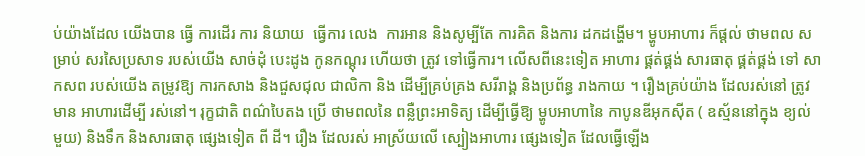ប់យ៉ាងដែល យើងបាន ធ្វើ ការដើរ ការ និយាយ  ធ្វើការ លេង  ការអាន និងសូម្បីតែ ការគិត និងការ ដកដង្ហើម។ ម្ហូបអាហារ ក៏ផ្តល់ ថាមពល សម្រាប់ សរសៃប្រសាទ របស់យើង សាច់ដុំ បេះដូង កូនកណ្តុរ ហើយថា ត្រូវ ទៅធ្វើការ។ លើសពីនេះទៀត អាហារ ផ្គត់ផ្គង់ សារធាតុ ផ្គត់ផ្គង់ ទៅ សាកសព របស់យើង តម្រូវឱ្យ ការកសាង និងជួសជុល ជាលិកា និង ដើម្បីគ្រប់គ្រង សរីរាង្គ និងប្រព័ន្ធ រាងកាយ ។ រឿងគ្រប់យ៉ាង ដែលរស់នៅ ត្រូវមាន អាហារដើម្បី រស់នៅ។ រុក្ខជាតិ ពណ៌បៃតង ប្រើ ថាមពលនៃ ពន្លឺព្រះអាទិត្យ ដើម្បីធ្វើឱ្យ ម្ហូបអាហានៃ កាបូនឌីអុកស៊ីត ( ឧស្ម័ននៅក្នុង ខ្យល់ មួយ) និងទឹក និងសារធាតុ ផ្សេងទៀត ពី ដី។ រឿង ដែលរស់ អាស្រ័យលើ ស្បៀងអាហារ ផ្សេងទៀត ដែលធ្វើឡើង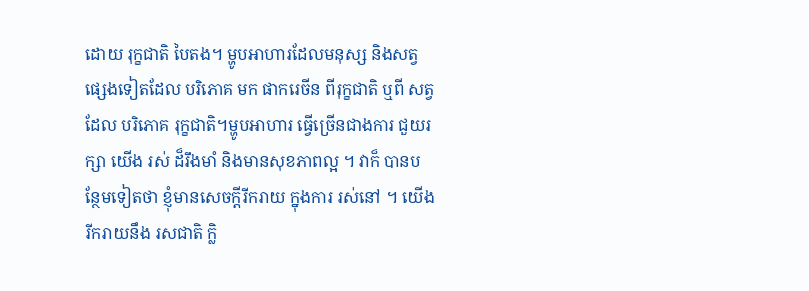ដោយ រុក្ខជាតិ បៃតង។ ម្ហូបអាហារដែលមនុស្ស និងសត្វ ផ្សេងទៀតដែល បរិភោគ មក ផាករេចីន ពីរុក្ខជាតិ ឬពី សត្វដែល បរិភោគ រុក្ខជាតិ។ម្ហូបអាហារ ធ្វើច្រើនជាងការ ជួយរក្សា យើង រស់ ដ៏រឹងមាំ និងមានសុខភាពល្អ ។ វាក៏ បានបន្ថែមទៀតថា ខ្ញុំមានសេចក្តីរីករាយ ក្នុងការ រស់នៅ ។ យើង រីករាយនឹង រសជាតិ ក្លិ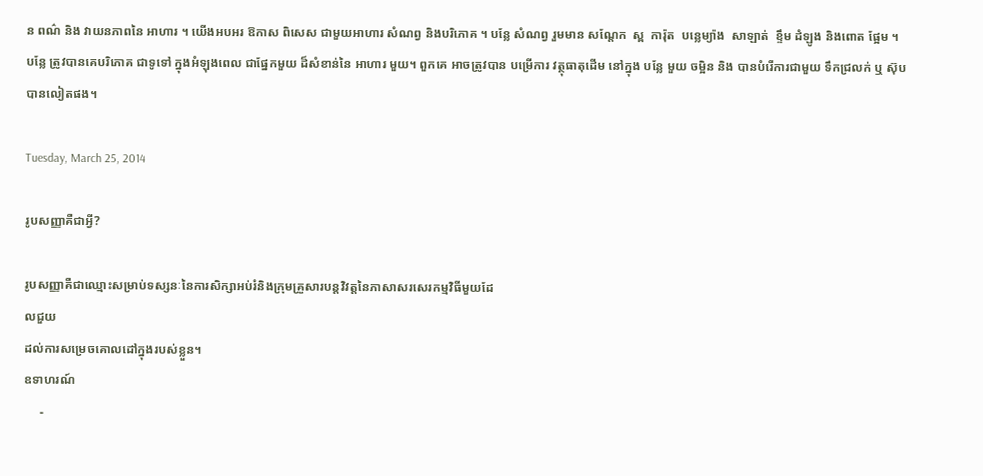ន ពណ៌ និង វាយនភាពនៃ អាហារ ។ យើងអបអរ ឱកាស ពិសេស ជាមួយអាហារ សំណព្វ និងបរិភោគ ។ បន្លែ សំណព្វ រួមមាន សណ្តែក  ស្ព  ការ៉ុត  បន្លេម្យ៉ាង  សាឡាត់  ខ្ទឹម ដំឡូង និងពោត ផ្អែម ។ បន្លែ ត្រូវបានគេបរិភោគ ជាទូទៅ ក្នុងអំឡុងពេល ជាផ្នែកមួយ ដ៏សំខាន់នៃ អាហារ មួយ។ ពួកគេ អាចត្រូវបាន បម្រើការ វត្ថុធាតុដើម នៅក្នុង បន្លែ មួយ ចម្អិន និង បានបំរើការជាមួយ ទឹកជ្រលក់ ឬ ស៊ុប បានលៀតផង។

Tuesday, March 25, 2014

រូបសញ្ញាគឺជាអ្វី?

រូបសញ្ញាគឺជាឈ្មោះសម្រាប់ទស្សនៈនៃការសិក្សាអប់រំនិងក្រុមគ្រួសារបន្តវិវត្តនៃភាសាសរសេរកម្មវិធីមួយដែ
លជួយ
ដល់ការសម្រេចគោលដៅក្នុងរបស់ខ្លួន។
ឧទាហរណ៍
     -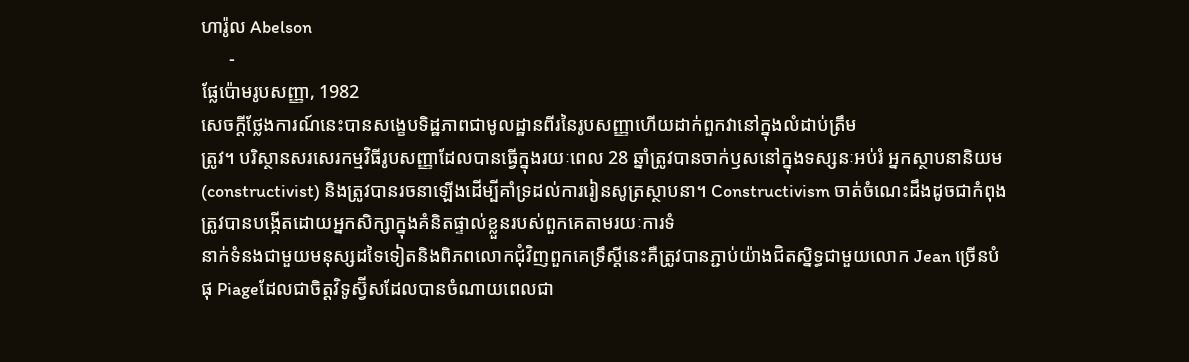ហារ៉ូល Abelson
      -
ផ្លែប៉ោមរូបសញ្ញា, 1982
សេចក្តីថ្លែងការណ៍នេះបានសង្ខេបទិដ្ឋភាពជាមូលដ្ឋានពីរនៃរូបសញ្ញាហើយដាក់ពួកវានៅក្នុងលំដាប់ត្រឹម
ត្រូវ។ បរិស្ថានសរសេរកម្មវិធីរូបសញ្ញាដែលបានធ្វើក្នុងរយៈពេល 28 ឆ្នាំត្រូវបានចាក់ឫសនៅក្នុងទស្សនៈអប់រំ អ្នកស្ថាបនានិយម (constructivist) និងត្រូវបានរចនាឡើងដើម្បីគាំទ្រដល់ការរៀនសូត្រស្ថាបនា។ Constructivism ចាត់ចំណេះដឹងដូចជាកំពុងត្រូវបានបង្កើតដោយអ្នកសិក្សាក្នុងគំនិតផ្ទាល់ខ្លួនរបស់ពួកគេតាមរយៈការទំ
នាក់ទំនងជាមួយមនុស្សដទៃទៀតនិងពិភពលោកជុំវិញពួកគេទ្រឹស្តីនេះគឺត្រូវបានភ្ជាប់យ៉ាងជិតស្និទ្ធជាមួយលោក Jean ច្រើនបំផុ Piageដែលជាចិត្តវិទូស្វ៊ីសដែលបានចំណាយពេលជា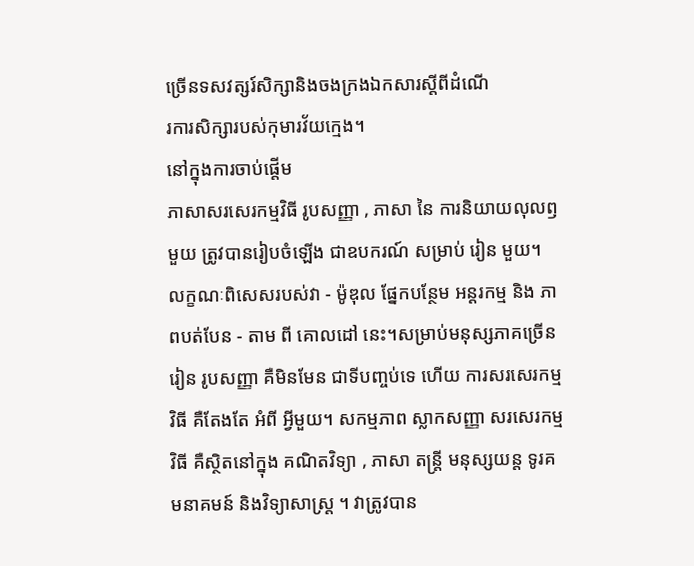ច្រើនទសវត្សរ៍សិក្សានិងចងក្រងឯកសារស្តីពីដំណើ
រការសិក្សារបស់កុមារវ័យក្មេង។
នៅក្នុងការចាប់ផ្តើម
ភាសាសរសេរកម្មវិធី រូបសញ្ញា , ភាសា នៃ ការនិយាយលុលឭ មួយ ត្រូវបានរៀបចំឡើង ជាឧបករណ៍ សម្រាប់ រៀន មួយ។ លក្ខណៈពិសេសរបស់វា - ម៉ូឌុល ផ្នែកបន្ថែម អន្តរកម្ម និង ភាពបត់បែន - តាម ពី គោលដៅ នេះ។សម្រាប់មនុស្សភាគច្រើន រៀន រូបសញ្ញា គឺមិនមែន ជាទីបញ្ចប់ទេ ហើយ ការសរសេរកម្មវិធី គឺតែងតែ អំពី អ្វីមួយ។ សកម្មភាព ស្លាកសញ្ញា សរសេរកម្មវិធី គឺស្ថិតនៅក្នុង គណិតវិទ្យា , ភាសា តន្ត្រី មនុស្សយន្ត ទូរគមនាគមន៍ និងវិទ្យាសាស្រ្ត ។ វាត្រូវបាន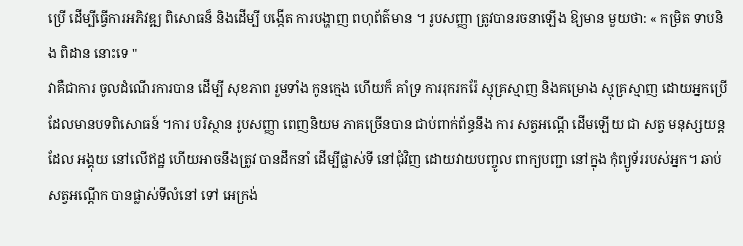ប្រើ ដើម្បីធ្វើការអភិវឌ្ឍ ពិសោធន៏ និងដើម្បី បង្កើត ការបង្ហាញ ពហុព័ត៌មាន ។ រូបសញ្ញា ត្រូវបានរចនាឡើង ឱ្យមាន មួយថា: « កម្រិត ទាបនិង ពិដាន នោះទេ "
វាគឺជាការ ចូលដំណើរការបាន ដើម្បី សុខភាព រួមទាំង កូនក្មេង ហើយក៏ គាំទ្រ ការរុករករ៉ែ ស្មុគ្រស្មាញ និងគម្រោង ស្មុគ្រស្មាញ ដោយអ្នកប្រើ ដែលមានបទពិសោធន៍ ។ការ បរិស្ថាន រូបសញ្ញា ពេញនិយម ភាគច្រើនបាន ជាប់ពាក់ព័ន្ធនឹង ការ សត្វអណ្តើ ដើមឡើយ ជា សត្វ មនុស្សយន្ត ដែល អង្គុយ នៅលើឥដ្ឋ ហើយអាចនឹងត្រូវ បានដឹកនាំ ដើម្បីផ្លាស់ទី នៅជុំវិញ ដោយវាយបញ្ចូល ពាក្យបញ្ជា នៅក្នុង កុំព្យូទ័ររបស់អ្នក។ ឆាប់ សត្វអណ្តើក បានផ្លាស់ទីលំនៅ ទៅ អេក្រង់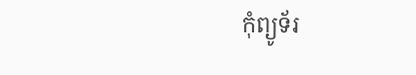កុំព្យូទ័រ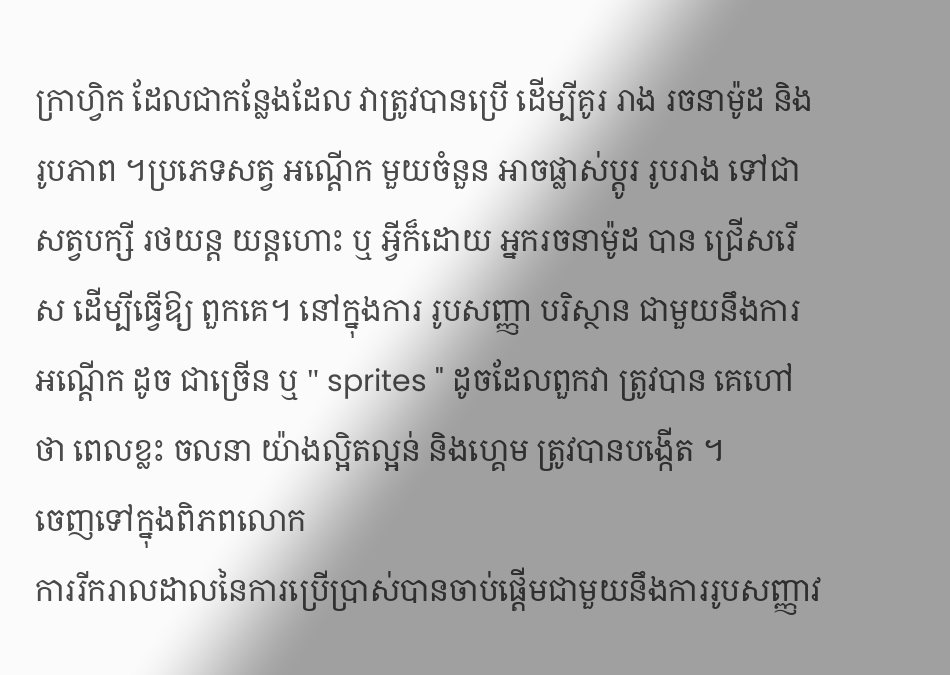ក្រាហ្វិក ដែលជាកន្លែងដែល វាត្រូវបានប្រើ ដើម្បីគូរ រាង រចនាម៉ូដ និងរូបភាព ។ប្រភេទសត្វ អណ្តើក មួយចំនួន អាចផ្លាស់ប្តូរ រូបរាង ទៅជា សត្វបក្សី រថយន្ត យន្តហោះ ឬ អ្វីក៏ដោយ អ្នករចនាម៉ូដ បាន ជ្រើសរើស ដើម្បីធ្វើឱ្យ ពួកគេ។ នៅក្នុងការ រូបសញ្ញា បរិស្ថាន ជាមួយនឹងការ អណ្តើក ដូច ជាច្រើន ឬ " sprites " ដូចដែលពួកវា ត្រូវបាន គេហៅថា ពេលខ្លះ ចលនា យ៉ាងល្អិតល្អន់ និងហ្គេម ត្រូវបានបង្កើត ។
ចេញទៅក្នុងពិភពលោក
ការរីករាលដាលនៃការប្រើប្រាស់បានចាប់ផ្តើមជាមួយនឹងការរូបសញ្ញាវ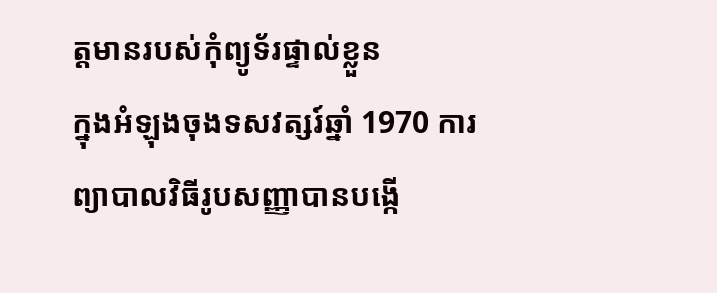ត្តមានរបស់កុំព្យូទ័រផ្ទាល់ខ្លួន
ក្នុងអំឡុងចុងទសវត្សរ៍ឆ្នាំ 1970 ការព្យាបាលវិធីរូបសញ្ញាបានបង្កើ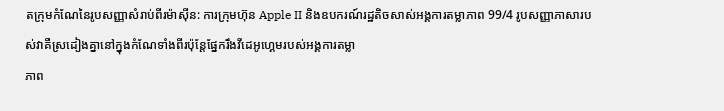តក្រុមកំណែនៃរូបសញ្ញាសំរាប់ពីរម៉ាស៊ីន: ការក្រុមហ៊ុន Apple II និងឧបករណ៍រដ្ឋតិចសាស់អង្គការតម្លាភាព 99/4 រូបសញ្ញាភាសារបស់វាគឺស្រដៀងគ្នានៅក្នុងកំណែទាំងពីរប៉ុន្តែផ្នែករឹងវីដេអូហ្គេមរបស់អង្គការតម្លា
ភាព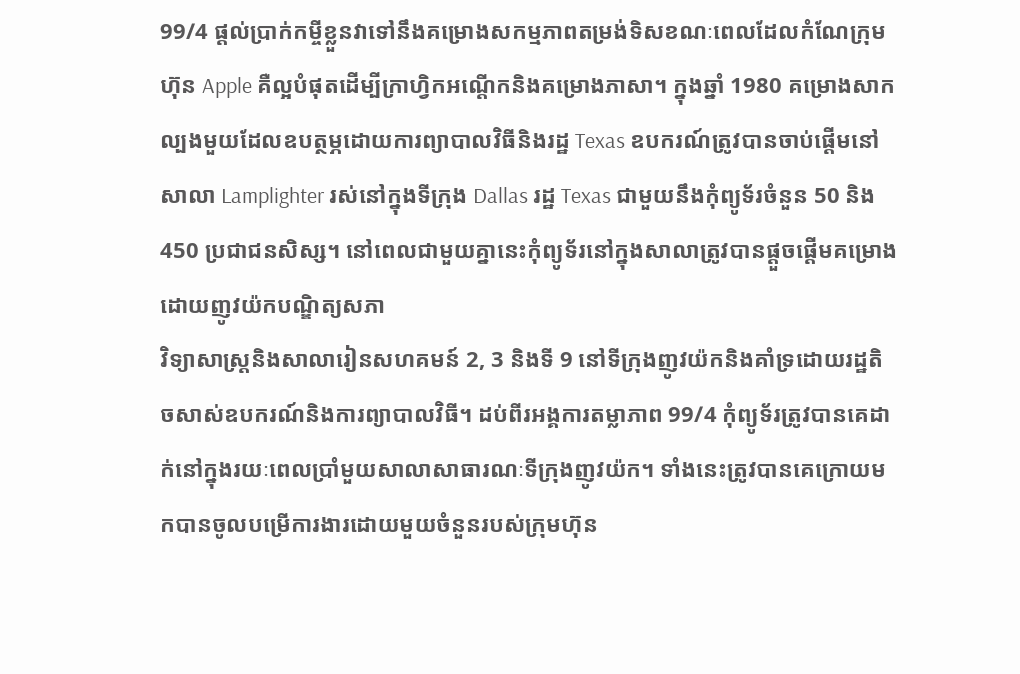99/4 ផ្តល់ប្រាក់កម្ចីខ្លួនវាទៅនឹងគម្រោងសកម្មភាពតម្រង់ទិសខណៈពេលដែលកំណែក្រុមហ៊ុន Apple គឺល្អបំផុតដើម្បីក្រាហ្វិកអណ្តើកនិងគម្រោងភាសា។ ក្នុងឆ្នាំ 1980 គម្រោងសាកល្បងមួយដែលឧបត្ថម្ភដោយការព្យាបាលវិធីនិងរដ្ឋ Texas ឧបករណ៍ត្រូវបានចាប់ផ្តើមនៅសាលា Lamplighter រស់នៅក្នុងទីក្រុង Dallas រដ្ឋ Texas ជាមួយនឹងកុំព្យូទ័រចំនួន 50 និង 450 ប្រជាជនសិស្ស។ នៅពេលជាមួយគ្នានេះកុំព្យូទ័រនៅក្នុងសាលាត្រូវបានផ្តួចផ្តើមគម្រោងដោយញូវយ៉កបណ្ឌិត្យសភា
វិទ្យាសាស្ត្រនិងសាលារៀនសហគមន៍ 2, 3 និងទី 9 នៅទីក្រុងញូវយ៉កនិងគាំទ្រដោយរដ្ឋតិចសាស់ឧបករណ៍និងការព្យាបាលវិធី។ ដប់ពីរអង្គការតម្លាភាព 99/4 កុំព្យូទ័រត្រូវបានគេដាក់នៅក្នុងរយៈពេលប្រាំមួយសាលាសាធារណៈទីក្រុងញូវយ៉ក។ ទាំងនេះត្រូវបានគេក្រោយមកបានចូលបម្រើការងារដោយមួយចំនួនរបស់ក្រុមហ៊ុន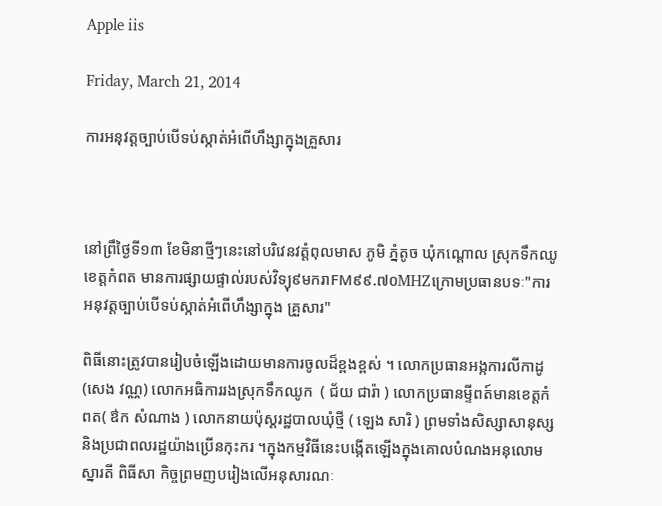Apple iis

Friday, March 21, 2014

ការអនុវត្តច្បាប់បើទប់ស្កាត់អំពើហឹង្សាក្នុងគ្រួសារ



នៅព្រឹថ្ងៃទី១៣ ខែមិនាថ្មីៗនេះនៅបរិវេនវត្តំពុលមាស ភូមិ ភ្នំតូច ឃុំកណ្តោល ស្រុកទឹកឈូខេត្តកំពត មានការផ្សាយផ្ទាល់របស់វិទ្យុ៩មករាFM៩៩.៧០MHZក្រោមប្រធានបទៈ"ការអនុវត្តច្បាប់បើទប់ស្កាត់អំពើហឹង្សាក្នុង គ្រួសារ"

ពិធីនោះត្រូវបានរៀបចំឡើងដោយមានការចូលដ៏ខ្ពងខ្ពស់ ។ លោកប្រធានអង្កការលីកាដូ (សេង វណ្ណ) លោកអធិការរងស្រុកទឹកឈូក  ( ជ័យ ជារ៉ា ) លោកប្រធានម្ទីពត៍មានខេត្តកំពត( ឳក សំណាង ) លោកនាយប៉ុស្តរដ្ឋបាលឃុំថ្មី ( ឡេង សារិ ) ព្រមទាំងសិស្សាសានុស្ស និងប្រជាពលរដ្ឋយ៉ាងប្រើនកុះករ ។ក្នុងកម្មវិធីនេះបង្កើតឡើងក្នុងគោលបំណងអនុលោមស្នារតី ពិធីសា កិច្ចព្រមញបរៀងលើអនុសារណៈ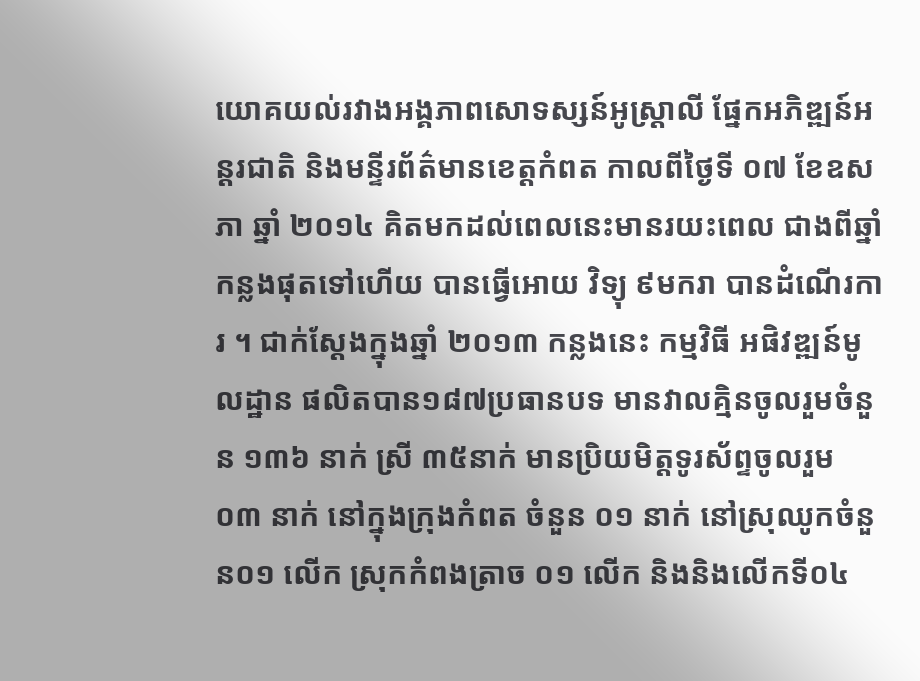យោគយល់រវាងអង្គភាពសោទស្សន៍អូស្រ្តាលី ផ្នែកអភិឌ្ឍន៍អន្តរជាតិ និងមន្ទីរព័ត៌មានខេត្តកំពត កាលពីថ្ងៃទី ០៧ ខែឧសភា ឆ្នាំ ២០១៤ គិតមកដល់ពេលនេះមានរយះពេល ជាងពីឆ្នាំកន្លងផុតទៅហើយ បានធ្វើអោយ វិទ្យុ ៩មករា បានដំណើរការ ។ ជាក់ស្ដែងក្នុងឆ្នាំ ២០១៣ កន្លងនេះ កម្មវិធី អផិវឌ្ឍន៍មូលដ្ឋាន ផលិតបាន១៨៧ប្រធានបទ មានវាលគ្មិនចូលរួមចំនួន ១៣៦ នាក់ ស្រី ៣៥នាក់ មានប្រិយមិត្តទូរស័ព្ទចូលរួម ០៣ នាក់ នៅក្នុងក្រុងកំពត ចំនួន ០១ នាក់ នៅស្រុឈូកចំនួន០១ លើក ស្រុកកំពងត្រាច ០១ លើក និងនិងលើកទី០៤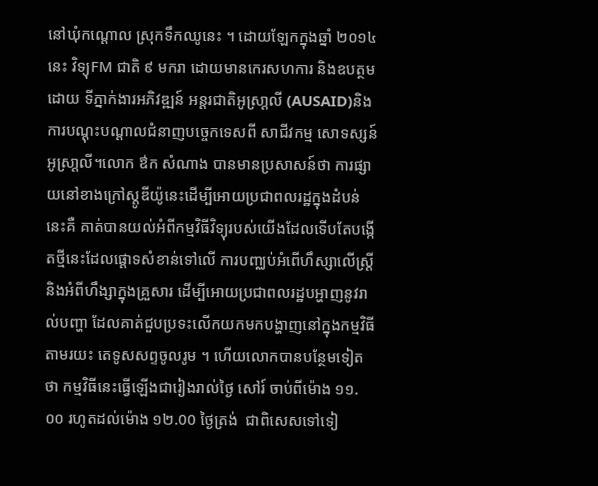នៅឃុំកណ្ដោល ស្រុកទឹកឈូនេះ ។ ដោយឡែកក្នុងឆ្នាំ ២០១៤ នេះ វិទ្យុFM ជាតិ ៩ មករា ដោយមានកេរសហការ និងឧបត្ថមដោយ ទីភ្នាក់ងារអភិវឌ្ឍន៍ អន្តរជាតិអូស្រា្តលី (AUSAID)និងការបណ្ដុះបណ្ដាលជំនាញបច្ចេកទេសពី សាជីវកម្ម សោទស្សន៍អូស្រា្តលី។លោក ឳក សំណាង បានមានប្រសាសន៍ថា ការផ្សាយនៅខាងក្រៅស្តូឌីយ៉ូនេះដើម្បីអោយប្រជាពលរដ្ឋក្នុងដំបន់នេះគឺ គាត់បានយល់អំពីកម្មវិធីវិទ្យុរបស់យើងដែលទើបតែបង្កើតថ្មីនេះដែលផ្តោទសំខាន់ទៅលើ ការបញ្ឈប់អំពើហឹស្សាលើស្រ្តី និងអំពីហឹង្សាក្នុងគ្រួសារ ដើម្បីអោយប្រជាពលរដ្ឋបអ្ហាញនូវរាល់បញ្ហា ដែលគាត់ជួបប្រទះលើកយកមកបង្ហាញនៅក្នុងកម្មវិធីតាមរយះ តេទូសសព្ទចូលរូម ។ ហើយលោកបានបន្ថែមទៀតថា កម្មវិធីនេះធ្វើឡើងជារៀងរាល់ថ្ងៃ សៅរ៍ ចាប់ពីម៉ោង ១១.០០ រហូតដល់ម៉ោង ១២.00 ថ្ងៃត្រង់  ជាពិសេសទៅទៀ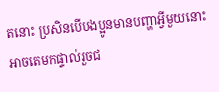តនោះ ប្រសិនបើបងប្អូនមានបញ្ហាអ្វីមួយនោះអាចតេមកផ្ទាល់រួចជ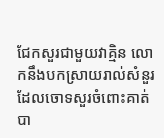ជែកសួរជាមួយវាគ្មិន លោកនឹងបកស្រាយរាល់សំនួរដែលចោទសួរចំពោះគាត់បា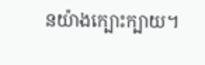នយ៉ាងក្បោះក្បាយ។